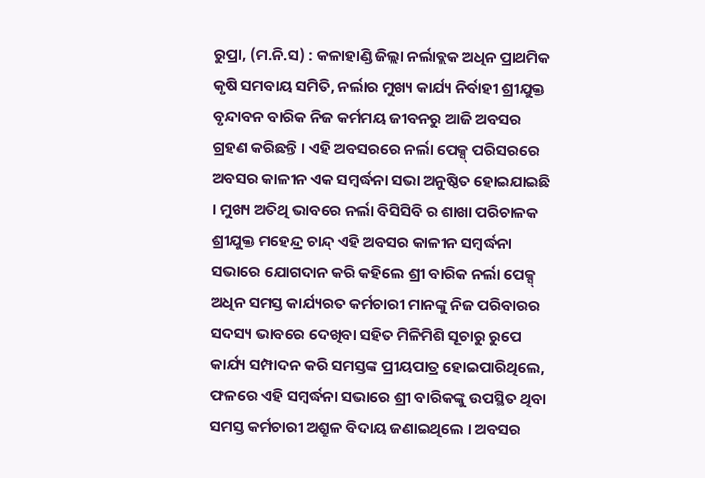ରୁପ୍ରା, (ମ.ନି.ସ) : କଳାହାଣ୍ଡି ଜିଲ୍ଲା ନର୍ଲାବ୍ଲକ ଅଧିନ ପ୍ରାଥମିକ କୃଷି ସମବାୟ ସମିତି, ନର୍ଲାର ମୁଖ୍ୟ କାର୍ଯ୍ୟ ନିର୍ବାହୀ ଶ୍ରୀଯୁକ୍ତ ବୃନ୍ଦାବନ ବାରିକ ନିଜ କର୍ମମୟ ଜୀବନରୁ ଆଜି ଅବସର ଗ୍ରହଣ କରିଛନ୍ତି । ଏହି ଅବସରରେ ନର୍ଲା ପେକ୍ସ୍ ପରିସରରେ ଅବସର କାଳୀନ ଏକ ସମ୍ୱର୍ଦ୍ଧନା ସଭା ଅନୁଷ୍ଠିତ ହୋଇଯାଇଛି । ମୁଖ୍ୟ ଅତିଥି ଭାବରେ ନର୍ଲା ବିସିସିବି ର ଶାଖା ପରିଚାଳକ ଶ୍ରୀଯୁକ୍ତ ମହେନ୍ଦ୍ର ଚାନ୍ଦ୍ ଏହି ଅବସର କାଳୀନ ସମ୍ୱର୍ଦ୍ଧନା ସଭାରେ ଯୋଗଦାନ କରି କହିଲେ ଶ୍ରୀ ବାରିକ ନର୍ଲା ପେକ୍ସ୍ ଅଧିନ ସମସ୍ତ କାର୍ଯ୍ୟରତ କର୍ମଚାରୀ ମାନଙ୍କୁ ନିଜ ପରିବାରର ସଦସ୍ୟ ଭାବରେ ଦେଖିବା ସହିତ ମିଳିମିଶି ସୂଚାରୁ ରୁପେ କାର୍ଯ୍ୟ ସମ୍ପାଦନ କରି ସମସ୍ତଙ୍କ ପ୍ରୀୟପାତ୍ର ହୋଇପାରିଥିଲେ, ଫଳରେ ଏହି ସମ୍ୱର୍ଦ୍ଧନା ସଭାରେ ଶ୍ରୀ ବାରିକଙ୍କୁ ଉପସ୍ଥିତ ଥିବା ସମସ୍ତ କର୍ମଚାରୀ ଅଶ୍ରୁଳ ବିଦାୟ ଜଣାଇଥିଲେ । ଅବସର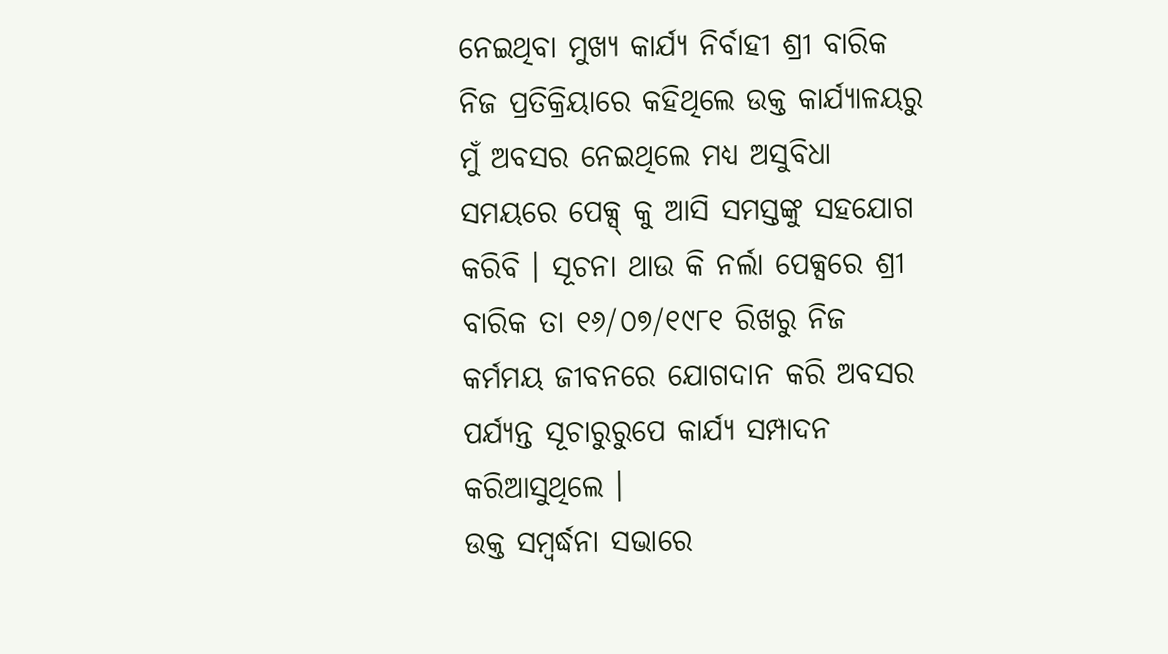ନେଇଥିବା ମୁଖ୍ୟ କାର୍ଯ୍ୟ ନିର୍ବାହୀ ଶ୍ରୀ ବାରିକ ନିଜ ପ୍ରତିକ୍ରିୟାରେ କହିଥିଲେ ଉକ୍ତ କାର୍ଯ୍ୟାଳୟରୁ ମୁଁ ଅବସର ନେଇଥିଲେ ମଧ୍ୟ ଅସୁବିଧା ସମୟରେ ପେକ୍ସ୍ କୁ ଆସି ସମସ୍ତଙ୍କୁ ସହଯୋଗ କରିବି । ସୂଚନା ଥାଉ କି ନର୍ଲା ପେକ୍ସରେ ଶ୍ରୀ ବାରିକ ତା ୧୬/୦୭/୧୯୮୧ ରିଖରୁ ନିଜ କର୍ମମୟ ଜୀବନରେ ଯୋଗଦାନ କରି ଅବସର ପର୍ଯ୍ୟନ୍ତ ସୂଚାରୁରୁପେ କାର୍ଯ୍ୟ ସମ୍ପାଦନ କରିଆସୁଥିଲେ ।
ଉକ୍ତ ସମ୍ୱର୍ଦ୍ଧନା ସଭାରେ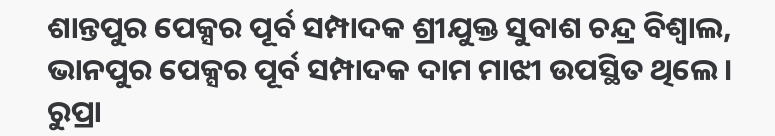ଶାନ୍ତପୁର ପେକ୍ସର ପୂର୍ବ ସମ୍ପାଦକ ଶ୍ରୀଯୁକ୍ତ ସୁବାଶ ଚନ୍ଦ୍ର ବିଶ୍ୱାଲ, ଭାନପୁର ପେକ୍ସର ପୂର୍ବ ସମ୍ପାଦକ ଦାମ ମାଝୀ ଉପସ୍ଥିତ ଥିଲେ । ରୁପ୍ରା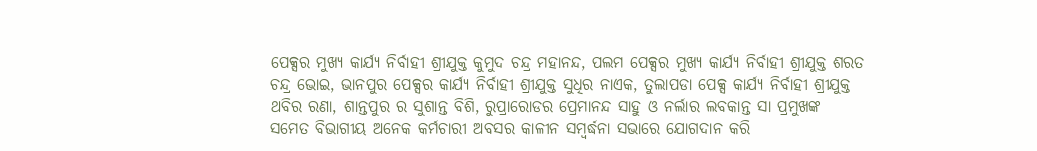ପେକ୍ସର ମୁଖ୍ୟ କାର୍ଯ୍ୟ ନିର୍ବାହୀ ଶ୍ରୀଯୁକ୍ତ କୁମୁଦ ଚନ୍ଦ୍ର ମହାନନ୍ଦ, ପଲମ ପେକ୍ସର ମୁଖ୍ୟ କାର୍ଯ୍ୟ ନିର୍ବାହୀ ଶ୍ରୀଯୁକ୍ତ ଶରତ ଚନ୍ଦ୍ର ଭୋଇ, ଭାନପୁର ପେକ୍ସର କାର୍ଯ୍ୟ ନିର୍ବାହୀ ଶ୍ରୀଯୁକ୍ତ ସୁଧିର ନାଏକ, ତୁଲାପଡା ପେକ୍ସ କାର୍ଯ୍ୟ ନିର୍ବାହୀ ଶ୍ରୀଯୁକ୍ତ ଥବିର ରଣା, ଶାନ୍ତପୁର ର ସୁଶାନ୍ତ ବିଶି, ରୁପ୍ରାରୋଡର ପ୍ରେମାନନ୍ଦ ସାହୁ ଓ ନର୍ଲାର ଲବକାନ୍ତ ସା ପ୍ରମୁଖଙ୍କ ସମେତ ବିଭାଗୀୟ ଅନେକ କର୍ମଚାରୀ ଅବସର କାଳୀନ ସମ୍ୱର୍ଦ୍ଧନା ସଭାରେ ଯୋଗଦାନ କରି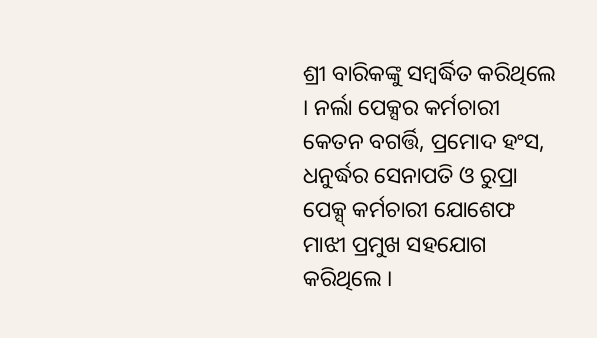ଶ୍ରୀ ବାରିକଙ୍କୁ ସମ୍ୱର୍ଦ୍ଧିତ କରିଥିଲେ । ନର୍ଲା ପେକ୍ସର କର୍ମଚାରୀ କେତନ ବଗର୍ତ୍ତି, ପ୍ରମୋଦ ହଂସ, ଧନୁର୍ଦ୍ଧର ସେନାପତି ଓ ରୁପ୍ରା ପେକ୍ସ୍ କର୍ମଚାରୀ ଯୋଶେଫ ମାଝୀ ପ୍ରମୁଖ ସହଯୋଗ କରିଥିଲେ ।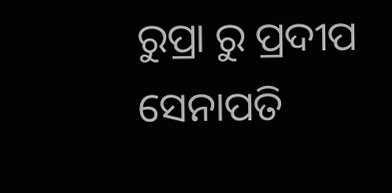ରୁପ୍ରା ରୁ ପ୍ରଦୀପ ସେନାପତି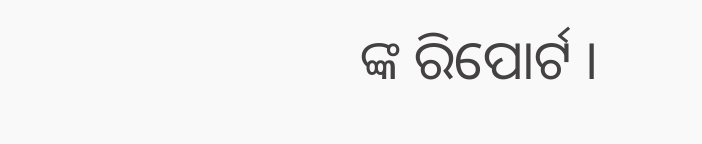ଙ୍କ ରିପୋର୍ଟ ।